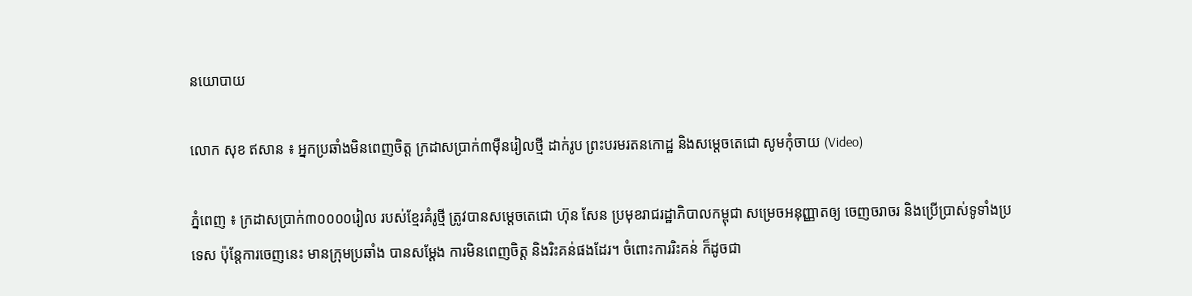នយោបាយ

លោក សុខ ឥសាន ៖ អ្នកប្រឆាំងមិនពេញចិត្ត ក្រដាសប្រាក់៣ម៉ឺនរៀលថ្មី ដាក់រូប ព្រះបរមរតនកោដ្ឋ និងសម្តេចតេជោ សូមកុំចាយ (Video)

ភ្នំពេញ ៖ ក្រដាសប្រាក់៣០០០០រៀល របស់ខ្មែរគំរូថ្មី ត្រូវបានសម្តេចតេជោ ហ៊ុន សែន ប្រមុខរាជរដ្ឋាភិបាលកម្ពុជា សម្រេចអនុញ្ញាតឲ្យ ចេញចរាចរ និងប្រើប្រាស់ទូទាំងប្រទេស ប៉ុន្តែការចេញនេះ មានក្រុមប្រឆាំង បានសម្តែង ការមិនពេញចិត្ត និងរិះគន់ផងដែរ។ ចំពោះការរិះគន់ ក៏ដូចជា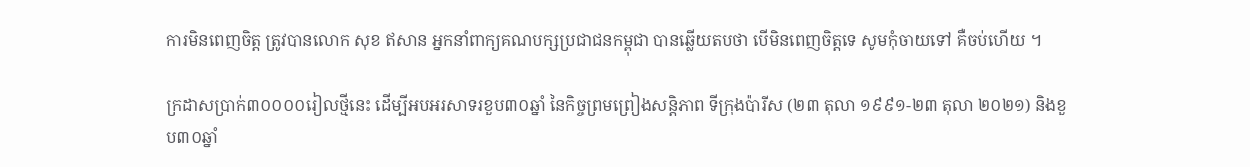ការមិនពេញចិត្ត ត្រូវបានលោក សុខ ឥសាន អ្នកនាំពាក្យគណបក្សប្រជាជនកម្ពុជា បានឆ្លើយតបថា បើមិនពេញចិត្តទេ សូមកុំចាយទៅ គឺចប់ហើយ ។

ក្រដាសប្រាក់៣០០០០រៀលថ្មីនេះ ដើម្បីអបអរសាទរខួប៣០ឆ្នាំ នៃកិច្ចព្រមព្រៀងសន្តិភាព ទីក្រុងប៉ារីស (២៣ តុលា ១៩៩១-២៣ តុលា ២០២១) និងខួប៣០ឆ្នាំ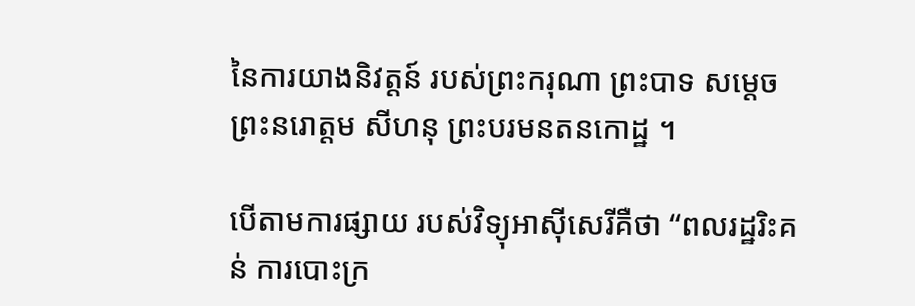នៃការយាងនិវត្តន៍ របស់ព្រះករុណា ព្រះបាទ សម្តេចព្រះនរោត្តម សីហនុ ព្រះបរមនតនកោដ្ឋ ។

បើតាមការផ្សាយ របស់វិទ្យុអាស៊ីសេរីគឺថា “ពលរដ្ឋរិះគន់ ការបោះក្រ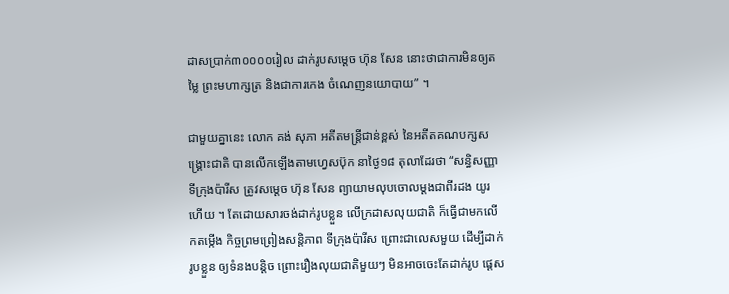ដាសប្រាក់៣០០០០រៀល ដាក់រូបសម្តេច ហ៊ុន សែន នោះថាជាការមិនឲ្យតម្លៃ ព្រះមហាក្សត្រ និងជាការកេង ចំណេញនយោបាយ” ។

ជាមួយគ្នានេះ លោក គង់ សុភា អតីតមន្រ្តីជាន់ខ្ពស់ នៃអតីតគណបក្សសង្រ្គោះជាតិ បានលើកឡើងតាមហ្វេសប៊ុក នាថ្ងៃ១៨ តុលាដែរថា “សន្ធិសញ្ញាទីក្រុងប៉ារីស ត្រូវសម្តេច ហ៊ុន សែន ព្យាយាមលុបចោលម្ដងជាពីរដង យូរហើយ ។ តែដោយសារចង់ដាក់រូបខ្លួន លើក្រដាសលុយជាតិ ក៏ធ្វើជាមកលើកតម្កើង កិច្ចព្រមព្រៀងសន្តិភាព ទីក្រុងប៉ារីស ព្រោះជាលេសមួយ ដើម្បីដាក់រូបខ្លួន ឲ្យទំនងបន្តិច ព្រោះរឿងលុយជាតិមួយៗ មិនអាចចេះតែដាក់រូប ផ្ដេស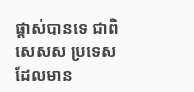ផ្ដាស់បានទេ ជាពិសេសស ប្រទេសដែលមាន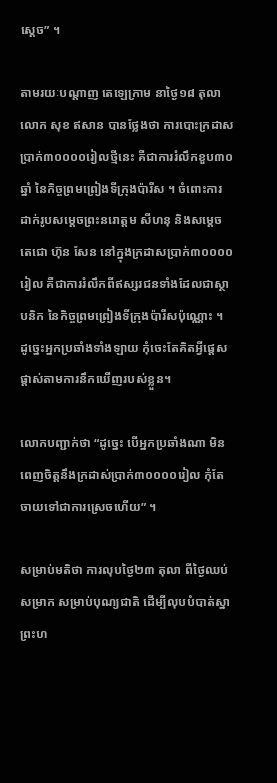ស្ដេច” ។

តាមរយៈបណ្តាញ តេឡេក្រាម នាថ្ងៃ១៨ តុលា លោក សុខ ឥសាន បានថ្លែងថា ការបោះក្រដាសប្រាក់៣០០០០រៀលថ្មីនេះ គឺជាការរំលឹកខួប៣០ឆ្នាំ នៃកិច្ចព្រមព្រៀងទីក្រុងប៉ារីស ។ ចំពោះការដាក់រូបសម្តេចព្រះនរោត្តម សីហនុ និងសម្តេចតេជោ ហ៊ុន សែន នៅក្នុងក្រដាសប្រាក់៣០០០០រៀល គឺជាការរំលឹកពីឥស្សរជនទាំងដែលជាស្ថាបនិក នៃកិច្ចព្រមព្រៀងទីក្រុងប៉ារីសប៉ុណ្ណោះ ។ ដូច្នេះអ្នកប្រឆាំងទាំងឡាយ កុំចេះតែគិតអ្វីផ្តេសផ្តាស់តាមការនឹកឃើញរបស់ខ្លួន។

លោកបញ្ជាក់ថា “ដូច្នេះ បើអ្នកប្រឆាំងណា មិនពេញចិត្តនឹងក្រដាស់ប្រាក់៣០០០០រៀល កុំតែចាយទៅជាការស្រេចហើយ” ។

សម្រាប់មតិថា ការលុបថ្ងៃ២៣ តុលា ពីថ្ងៃឈប់សម្រាក សម្រាប់បុណ្យជាតិ ដើម្បីលុបបំបាត់ស្នាព្រះហ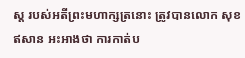ស្ត របស់អតីព្រះមហាក្សត្រនោះ ត្រូវបានលោក សុខ ឥសាន អះអាងថា ការកាត់ប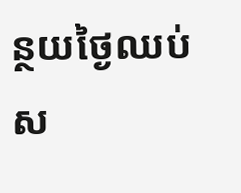ន្ថយថ្ងៃឈប់ស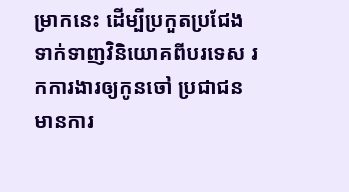ម្រាកនេះ ដើម្បីប្រកួតប្រជែង ទាក់ទាញវិនិយោគពីបរទេស រកការងារឲ្យកូនចៅ ប្រជាជនមានការ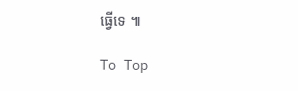ធ្វើទេ ៕

To Top